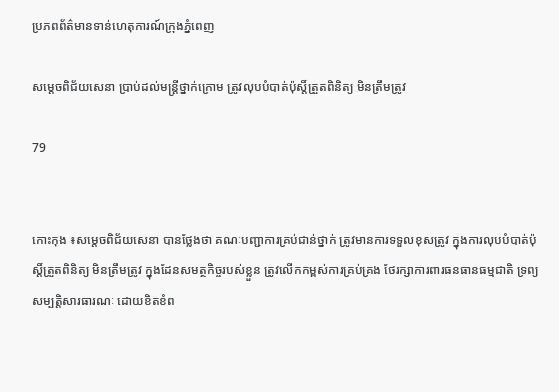ប្រភពព័ត៌មានទាន់ហេតុការណ៍ក្រុងភ្នំពេញ

សម្តេចពិជ័យសេនា ប្រាប់ដល់មន្រ្តីថ្នាក់ក្រោម ត្រូវលុបបំបាត់ប៉ុស្តិ៍ត្រួតពិនិត្យ មិនត្រឹមត្រូវ

79


កោះកុង ៖សម្តេចពិជ័យសេនា បានថ្លែងថា គណៈបញ្ជាការគ្រប់ជាន់ថ្នាក់ ត្រូវមានការទទួលខុសត្រូវ ក្នុងការលុបបំបាត់ប៉ុស្តិ៍ត្រួតពិនិត្យ មិនត្រឹមត្រូវ ក្នុងដែនសមត្ថកិច្ចរបស់ខ្លួន ត្រូវលើកកម្ពស់ការគ្រប់គ្រង ថែរក្សាការពារធនធានធម្មជាតិ ទ្រព្យសម្បត្តិសារធារណៈ ដោយខិតខំព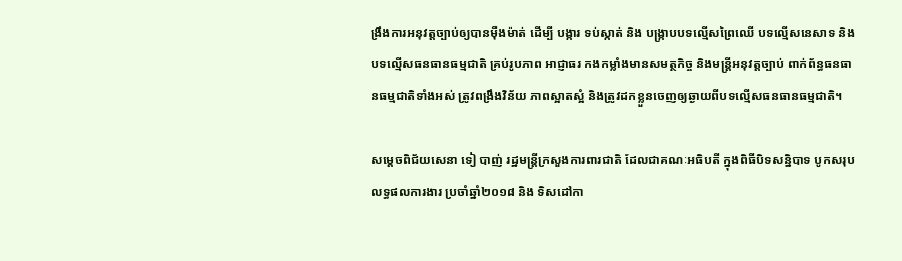ង្រឹងការអនុវត្តច្បាប់ឲ្យបានម៉ឺងម៉ាត់ ដើម្បី បង្ការ ទប់ស្កាត់ និង បង្ក្រាបបទល្មើសព្រៃឈើ បទល្មើសនេសាទ និងបទល្មើសធនធានធម្មជាតិ គ្រប់រូបភាព អាជ្ញាធរ កងកម្លាំងមានសមត្ថកិច្ច និងមន្ត្រីអនុវត្តច្បាប់ ពាក់ព័ន្ធធនធានធម្មជាតិទាំងអស់ ត្រូវពង្រឹងវិន័យ ភាពស្អាតស្អំ និងត្រូវដកខ្លួនចេញឲ្យឆ្ងាយពីបទល្មើសធនធានធម្មជាតិ។

សម្តេចពិជ័យសេនា ទៀ បាញ់ រដ្ឋមន្ត្រីក្រសួងការពារជាតិ ដែលជាគណៈអធិបតី ក្នុងពិធីបិទសន្និបាទ បូកសរុបលទ្ធផលការងារ ប្រចាំឆ្នាំ២០១៨ និង ទិសដៅកា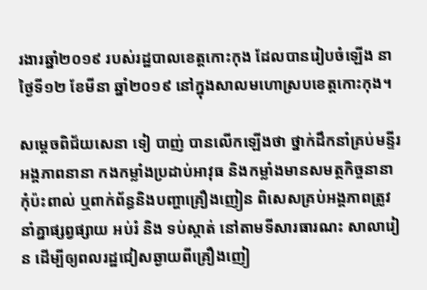រងារឆ្នាំ២០១៩ របស់រដ្ឋបាលខេត្តកោះកុង ដែលបានរៀបចំឡើង នាថ្ងៃទី១២ ខែមីនា ឆ្នាំ២០១៩ នៅក្នុងសាលមហោស្របខេត្តកោះកុង។

សម្តេចពិជ័យសេនា ទៀ បាញ់ បានលើកឡើងថា ថ្នាក់ដឹកនាំគ្រប់មន្ទីរអង្គភាពនានា កងកម្លាំងប្រដាប់អាវុធ និងកម្លាំងមានសមត្ថកិច្ចនានា កុំប៉ះពាល់ ឬពាក់ព័ន្ធនិងបញ្ហាគ្រឿងញៀន ពិសេសគ្រប់អង្គភាពត្រូវនាំគ្នាផ្សព្វផ្សាយ អប់រំ និង ទប់ស្កាត់ នៅតាមទីសារធារណះ សាលារៀន ដើម្បីឲ្យពលរដ្ឋជៀសឆ្ងាយពីគ្រឿងញៀ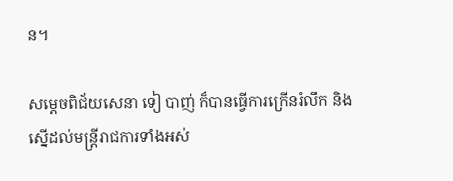ន។

សម្តេចពិជ័យសេនា ទៀ បាញ់ ក៏បានធ្វើការក្រើនរំលឹក និងស្នើដល់មន្ត្រីរាជការទាំងអស់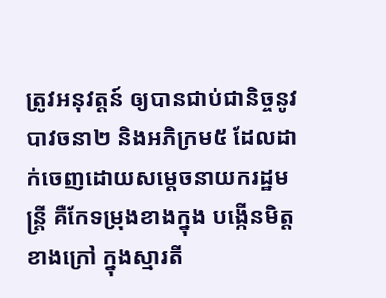ត្រូវអនុវត្តន៍ ឲ្យបានជាប់ជានិច្ចនូវបាវចនា២ និងអភិក្រម៥ ដែលដាក់ចេញដោយសម្តេចនាយករដ្ឋមន្ត្រី គឺកែទម្រុងខាងក្នុង បង្កើនមិត្តខាងក្រៅ ក្នុងស្មារតី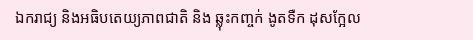ឯករាជ្យ និងអធិបតេយ្យភាពជាតិ និង ឆ្លុះកញ្ចក់ ងូតទឺក ដុសក្អែល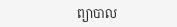ព្យាបាល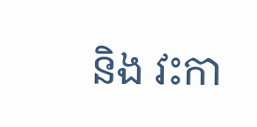និង វះកា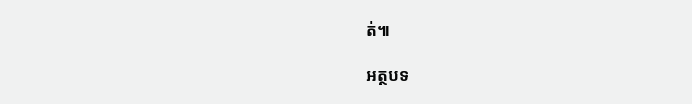ត់៕

អត្ថបទ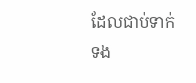ដែលជាប់ទាក់ទង